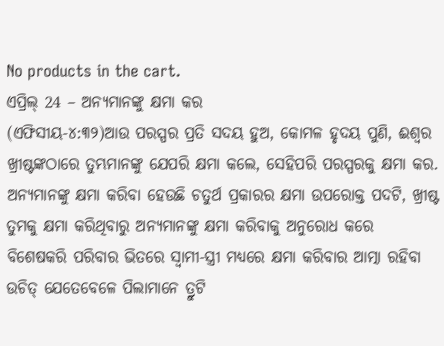No products in the cart.
ଏପ୍ରିଲ୍ 24 – ଅନ୍ୟମାନଙ୍କୁ କ୍ଷମା କର
(ଏଫିସୀୟ-୪:୩୨)ଆଉ ପରସ୍ପର ପ୍ରତି ସଦୟ ହୁଅ, କୋମଳ ହୃଦୟ ପୁଣି, ଈଶ୍ବର ଖ୍ରୀଷ୍ଟଙ୍କଠାରେ ତୁମ୍ଭମାନଙ୍କୁ ଯେପରି କ୍ଷମା କଲେ, ସେହିପରି ପରସ୍ପରକୁ କ୍ଷମା କର.
ଅନ୍ୟମାନଙ୍କୁ କ୍ଷମା କରିବା ହେଉଛି ଚତୁର୍ଥ ପ୍ରକାରର କ୍ଷମା ଉପରୋକ୍ତ ପଦଟି, ଖ୍ରୀଷ୍ଟ ତୁମକୁ କ୍ଷମା କରିଥିବାରୁ ଅନ୍ୟମାନଙ୍କୁ କ୍ଷମା କରିବାକୁ ଅନୁରୋଧ କରେ
ବିଶେଷକରି ପରିବାର ଭିତରେ ସ୍ୱାମୀ-ସ୍ତ୍ରୀ ମଧ୍ୟରେ କ୍ଷମା କରିବାର ଆତ୍ମା ରହିବା ଉଚିତ୍ ଯେତେବେଳେ ପିଲାମାନେ ତ୍ରୁଟି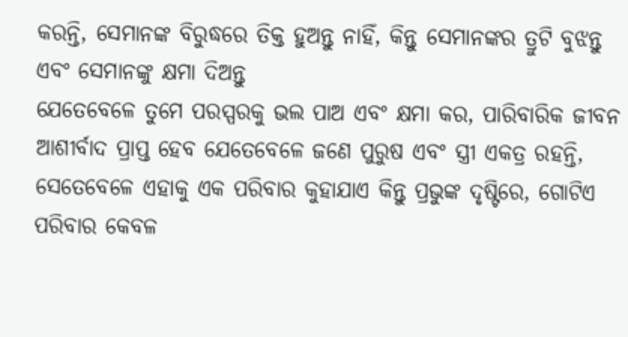କରନ୍ତି, ସେମାନଙ୍କ ବିରୁଦ୍ଧରେ ତିକ୍ତ ହୁଅନ୍ତୁ ନାହିଁ, କିନ୍ତୁ ସେମାନଙ୍କର ତ୍ରୁଟି ବୁଝନ୍ତୁ ଏବଂ ସେମାନଙ୍କୁ କ୍ଷମା ଦିଅନ୍ତୁ
ଯେତେବେଳେ ତୁମେ ପରସ୍ପରକୁ ଭଲ ପାଅ ଏବଂ କ୍ଷମା କର, ପାରିବାରିକ ଜୀବନ ଆଶୀର୍ବାଦ ପ୍ରାପ୍ତ ହେବ ଯେତେବେଳେ ଜଣେ ପୁରୁଷ ଏବଂ ସ୍ତ୍ରୀ ଏକତ୍ର ରହନ୍ତି, ସେତେବେଳେ ଏହାକୁ ଏକ ପରିବାର କୁହାଯାଏ କିନ୍ତୁ ପ୍ରଭୁଙ୍କ ଦୃଷ୍ଟିରେ, ଗୋଟିଏ ପରିବାର କେବଳ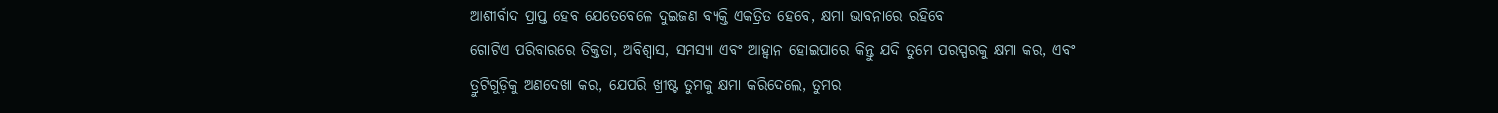ଆଶୀର୍ବାଦ ପ୍ରାପ୍ତ ହେବ ଯେତେବେଳେ ଦୁଇଜଣ ବ୍ୟକ୍ତି ଏକତ୍ରିତ ହେବେ, କ୍ଷମା ଭାବନାରେ ରହିବେ
ଗୋଟିଏ ପରିବାରରେ ତିକ୍ତତା, ଅବିଶ୍ୱାସ, ସମସ୍ୟା ଏବଂ ଆହ୍ୱାନ ହୋଇପାରେ କିନ୍ତୁ ଯଦି ତୁମେ ପରସ୍ପରକୁ କ୍ଷମା କର, ଏବଂ ତ୍ରୁଟିଗୁଡ଼ିକୁ ଅଣଦେଖା କର, ଯେପରି ଖ୍ରୀଷ୍ଟ ତୁମକୁ କ୍ଷମା କରିଦେଲେ, ତୁମର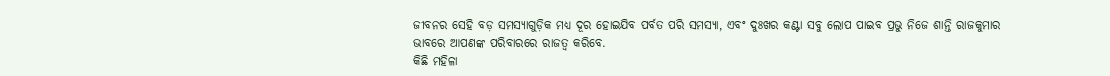ଜୀବନର ସେହି ବଡ଼ ସମସ୍ୟାଗୁଡ଼ିକ ମଧ୍ୟ ଦୂର ହୋଇଯିବ ପର୍ବତ ପରି ସମସ୍ୟା, ଏବଂ ଦୁଃଖର କଣ୍ଟା ସବୁ ଲୋପ ପାଇବ ପ୍ରଭୁ ନିଜେ ଶାନ୍ତି ରାଜକୁମାର ଭାବରେ ଆପଣଙ୍କ ପରିବାରରେ ରାଜତ୍ୱ କରିବେ.
କିଛି ମହିଳା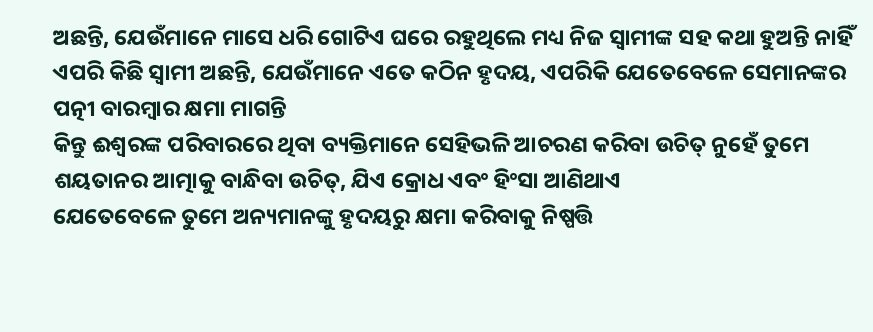ଅଛନ୍ତି, ଯେଉଁମାନେ ମାସେ ଧରି ଗୋଟିଏ ଘରେ ରହୁଥିଲେ ମଧ୍ୟ ନିଜ ସ୍ୱାମୀଙ୍କ ସହ କଥା ହୁଅନ୍ତି ନାହିଁ ଏପରି କିଛି ସ୍ୱାମୀ ଅଛନ୍ତି, ଯେଉଁମାନେ ଏତେ କଠିନ ହୃଦୟ, ଏପରିକି ଯେତେବେଳେ ସେମାନଙ୍କର ପତ୍ନୀ ବାରମ୍ବାର କ୍ଷମା ମାଗନ୍ତି
କିନ୍ତୁ ଈଶ୍ବରଙ୍କ ପରିବାରରେ ଥିବା ବ୍ୟକ୍ତିମାନେ ସେହିଭଳି ଆଚରଣ କରିବା ଉଚିତ୍ ନୁହେଁ ତୁମେ ଶୟତାନର ଆତ୍ମାକୁ ବାନ୍ଧିବା ଉଚିତ୍, ଯିଏ କ୍ରୋଧ ଏବଂ ହିଂସା ଆଣିଥାଏ
ଯେତେବେଳେ ତୁମେ ଅନ୍ୟମାନଙ୍କୁ ହୃଦୟରୁ କ୍ଷମା କରିବାକୁ ନିଷ୍ପତ୍ତି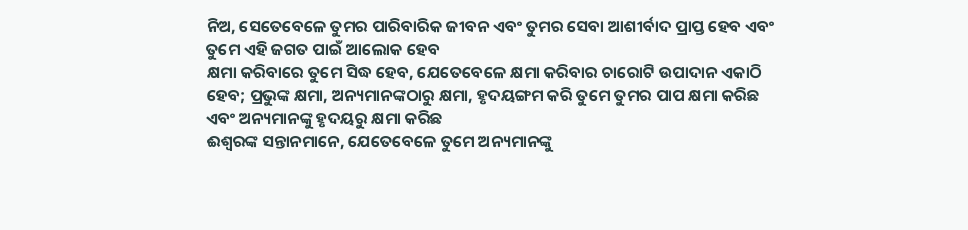ନିଅ, ସେତେବେଳେ ତୁମର ପାରିବାରିକ ଜୀବନ ଏବଂ ତୁମର ସେବା ଆଶୀର୍ବାଦ ପ୍ରାପ୍ତ ହେବ ଏବଂ ତୁମେ ଏହି ଜଗତ ପାଇଁ ଆଲୋକ ହେବ
କ୍ଷମା କରିବାରେ ତୁମେ ସିଦ୍ଧ ହେବ, ଯେତେବେଳେ କ୍ଷମା କରିବାର ଚାରୋଟି ଉପାଦାନ ଏକାଠି ହେବ; ପ୍ରଭୁଙ୍କ କ୍ଷମା, ଅନ୍ୟମାନଙ୍କଠାରୁ କ୍ଷମା, ହୃଦୟଙ୍ଗମ କରି ତୁମେ ତୁମର ପାପ କ୍ଷମା କରିଛ ଏବଂ ଅନ୍ୟମାନଙ୍କୁ ହୃଦୟରୁ କ୍ଷମା କରିଛ
ଈଶ୍ବରଙ୍କ ସନ୍ତାନମାନେ, ଯେତେବେଳେ ତୁମେ ଅନ୍ୟମାନଙ୍କୁ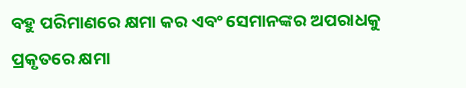ବହୁ ପରିମାଣରେ କ୍ଷମା କର ଏବଂ ସେମାନଙ୍କର ଅପରାଧକୁ ପ୍ରକୃତରେ କ୍ଷମା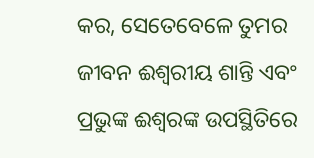କର, ସେତେବେଳେ ତୁମର ଜୀବନ ଈଶ୍ୱରୀୟ ଶାନ୍ତି ଏବଂ ପ୍ରଭୁଙ୍କ ଈଶ୍ୱରଙ୍କ ଉପସ୍ଥିତିରେ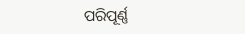ପରିପୂର୍ଣ୍ଣ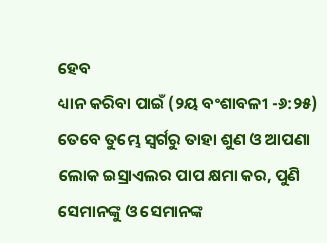ହେବ
ଧ୍ୟାନ କରିବା ପାଇଁ (୨ୟ ବଂଶାବଳୀ -୬:୨୫) ତେବେ ତୁମ୍ଭେ ସ୍ୱର୍ଗରୁ ତାହା ଶୁଣ ଓ ଆପଣା ଲୋକ ଇସ୍ରାଏଲର ପାପ କ୍ଷମା କର, ପୁଣି ସେମାନଙ୍କୁ ଓ ସେମାନଙ୍କ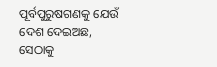ପୂର୍ବପୁରୁଷଗଣକୁ ଯେଉଁ ଦେଶ ଦେଇଅଛ, ସେଠାକୁ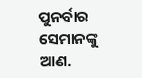ପୁନର୍ବାର ସେମାନଙ୍କୁ ଆଣ.